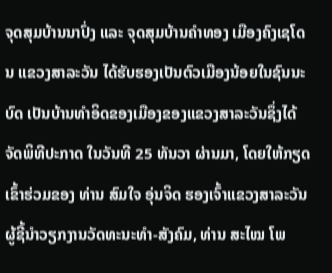ຈຸດສຸມບ້ານນາປົ່ງ ແລະ ຈຸດສຸມບ້ານຄຳທອງ ເມືອງຄົງເຊໂດນ ແຂວງສາລະວັນ ໄດ້ຮັບຮອງເປັນຕົວເມືອງນ້ອຍໃນຊົນນະບົດ ເປັນບ້ານທຳອິດຂອງເມືອງຂອງແຂວງສາລະວັນຊຶ່ງໄດ້ຈັດພິທີປະກາດ ໃນວັນທີ 25 ທັນວາ ຜ່ານມາ, ໂດຍໃຫ້ກຽດເຂົ້າຮ່ວມຂອງ ທ່ານ ສົມໃຈ ອຸ່ນຈິດ ຮອງເຈົ້າແຂວງສາລະວັນ ຜູ້ຊີ້ນຳວຽກງານວັດທະນະທຳ-ສັງຄົມ, ທ່ານ ສະໄໝ ໂພ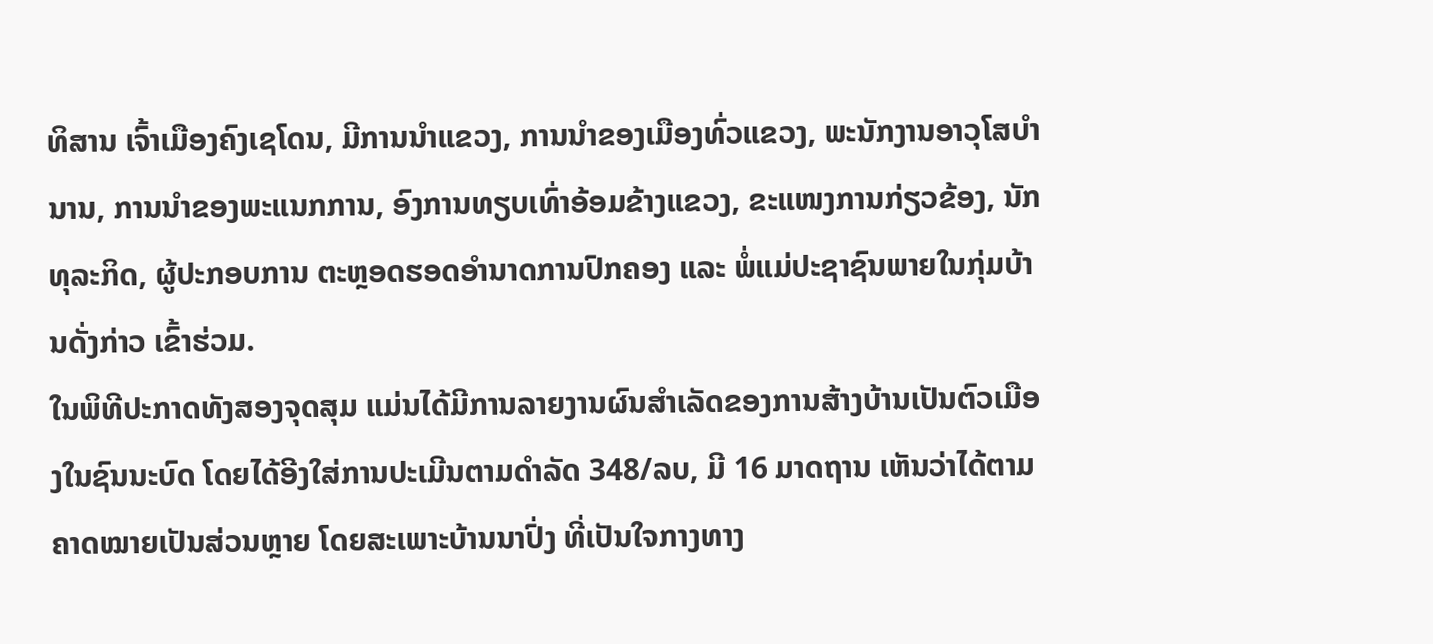ທິສານ ເຈົ້າເມືອງຄົງເຊໂດນ, ມີການນຳແຂວງ, ການນຳຂອງເມືອງທົ່ວແຂວງ, ພະນັກງານອາວຸໂສບຳນານ, ການນໍາຂອງພະແນກການ, ອົງການທຽບເທົ່າອ້ອມຂ້າງແຂວງ, ຂະແໜງການກ່ຽວຂ້ອງ, ນັກທຸລະກິດ, ຜູ້ປະກອບການ ຕະຫຼອດຮອດອໍານາດການປົກຄອງ ແລະ ພໍ່ແມ່ປະຊາຊົນພາຍໃນກຸ່ມບ້ານດັ່ງກ່າວ ເຂົ້າຮ່ວມ.
ໃນພິທີປະກາດທັງສອງຈຸດສຸມ ແມ່ນໄດ້ມີການລາຍງານຜົນສຳເລັດຂອງການສ້າງບ້ານເປັນຕົວເມືອງໃນຊົນນະບົດ ໂດຍໄດ້ອີງໃສ່ການປະເມີນຕາມດຳລັດ 348/ລບ, ມີ 16 ມາດຖານ ເຫັນວ່າໄດ້ຕາມຄາດໝາຍເປັນສ່ວນຫຼາຍ ໂດຍສະເພາະບ້ານນາປົ່ງ ທີ່ເປັນໃຈກາງທາງ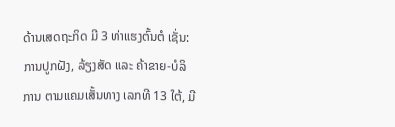ດ້ານເສດຖະກິດ ມີ 3 ທ່າແຮງຕົ້ນຕໍ ເຊັ່ນ: ການປູກຝັງ, ລ້ຽງສັດ ແລະ ຄ້າຂາຍ-ບໍລິການ ຕາມແຄມເສັ້ນທາງ ເລກທີ 13 ໃຕ້, ມີ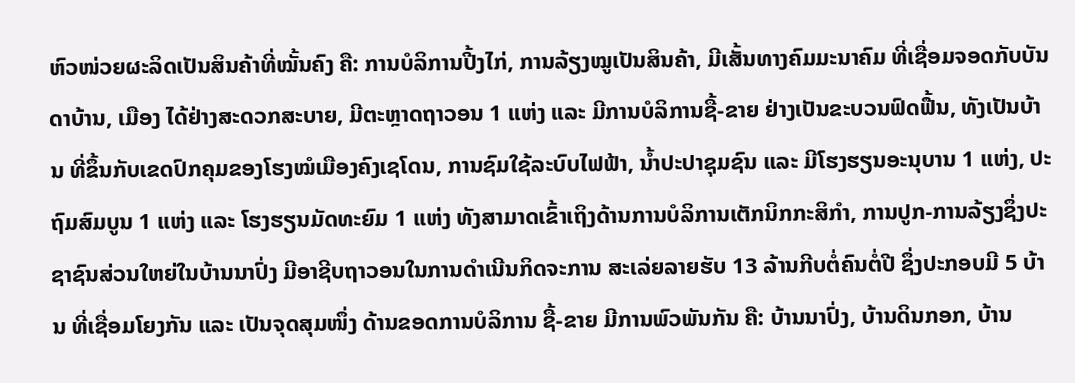ຫົວໜ່ວຍຜະລິດເປັນສິນຄ້າທີ່ໝັ້ນຄົງ ຄື: ການບໍລິການປີ້ງໄກ່, ການລ້ຽງໝູເປັນສິນຄ້າ, ມີເສັ້ນທາງຄົມມະນາຄົມ ທີ່ເຊື່ອມຈອດກັບບັນດາບ້ານ, ເມືອງ ໄດ້ຢ່າງສະດວກສະບາຍ, ມີຕະຫຼາດຖາວອນ 1 ແຫ່ງ ແລະ ມີການບໍລິການຊື້-ຂາຍ ຢ່າງເປັນຂະບວນຟົດຟື້ນ, ທັງເປັນບ້ານ ທີ່ຂຶ້ນກັບເຂດປົກຄຸມຂອງໂຮງໝໍເມືອງຄົງເຊໂດນ, ການຊົມໃຊ້ລະບົບໄຟຟ້າ, ນ້ຳປະປາຊຸມຊົນ ແລະ ມີໂຮງຮຽນອະນຸບານ 1 ແຫ່ງ, ປະຖົມສົມບູນ 1 ແຫ່ງ ແລະ ໂຮງຮຽນມັດທະຍົມ 1 ແຫ່ງ ທັງສາມາດເຂົ້າເຖິງດ້ານການບໍລິການເຕັກນິກກະສິກຳ, ການປູກ-ການລ້ຽງຊຶ່ງປະຊາຊົນສ່ວນໃຫຍ່ໃນບ້ານນາປົ່ງ ມີອາຊີບຖາວອນໃນການດໍາເນີນກິດຈະການ ສະເລ່ຍລາຍຮັບ 13 ລ້ານກີບຕໍ່ຄົນຕໍ່ປີ ຊຶ່ງປະກອບມີ 5 ບ້ານ ທີ່ເຊື່ອມໂຍງກັນ ແລະ ເປັນຈຸດສຸມໜຶ່ງ ດ້ານຂອດການບໍລິການ ຊື້-ຂາຍ ມີການພົວພັນກັນ ຄື: ບ້ານນາປົ່ງ, ບ້ານດິນກອກ, ບ້ານ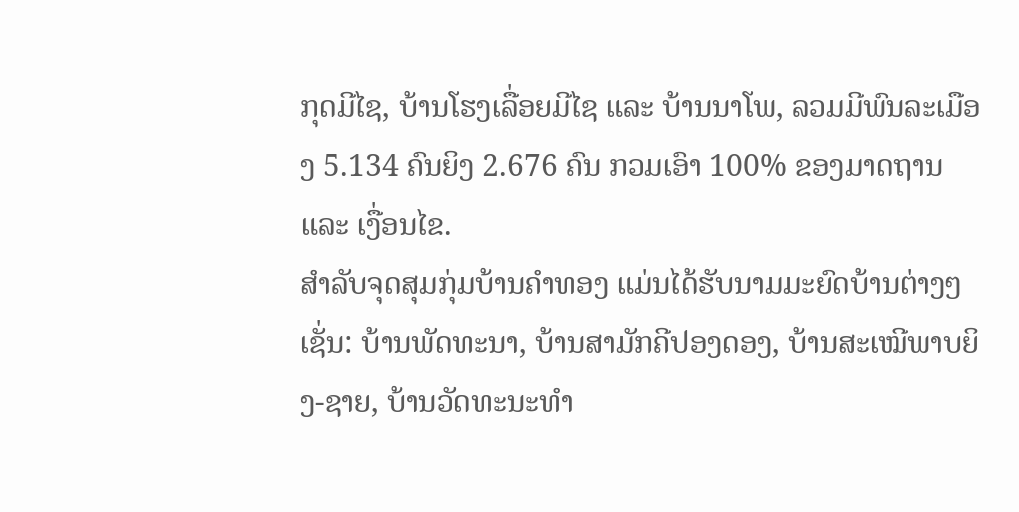ກຸດມີໄຊ, ບ້ານໂຮງເລື່ອຍມີໄຊ ແລະ ບ້ານນາໂພ, ລວມມີພົນລະເມືອງ 5.134 ຄົນຍິງ 2.676 ຄົນ ກວມເອົາ 100% ຂອງມາດຖານ ແລະ ເງື່ອນໄຂ.
ສຳລັບຈຸດສຸມກຸ່ມບ້ານຄຳທອງ ແມ່ນໄດ້ຮັບນາມມະຍົດບ້ານຕ່າງໆ ເຊັ່ນ: ບ້ານພັດທະນາ, ບ້ານສາມັກຄີປອງດອງ, ບ້ານສະເໝີພາບຍິງ-ຊາຍ, ບ້ານວັດທະນະທຳ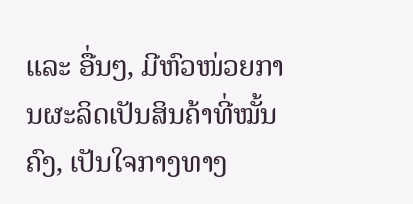ແລະ ອື່ນໆ, ມີຫົວໜ່ວຍການຜະລິດເປັນສິນຄ້າທີ່ໝັ້ນຄົງ, ເປັນໃຈກາງທາງ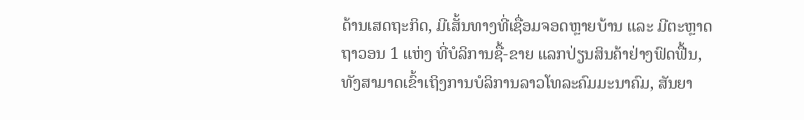ດ້ານເສດຖະກິດ, ມີເສັ້ນທາງທີ່ເຊື່ອມຈອດຫຼາຍບ້ານ ແລະ ມີຕະຫຼາດຖາວອນ 1 ແຫ່ງ ທີ່ບໍລິການຊື້-ຂາຍ ແລກປ່ຽນສິນຄ້າຢ່າງຟົດຟື້ນ, ທັງສາມາດເຂົ້າເຖິງການບໍລິການລາວໂທລະຄົມມະນາຄົມ, ສັນຍາ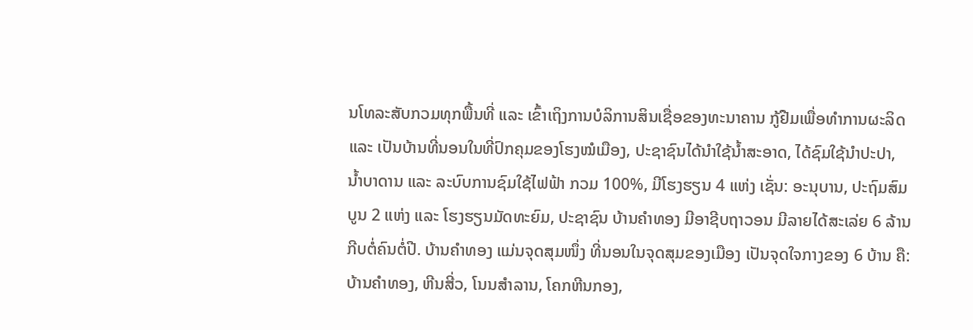ນໂທລະສັບກວມທຸກພື້ນທີ່ ແລະ ເຂົ້າເຖິງການບໍລິການສິນເຊື່ອຂອງທະນາຄານ ກູ້ຢືມເພື່ອທຳການຜະລິດ ແລະ ເປັນບ້ານທີ່ນອນໃນທີ່ປົກຄຸມຂອງໂຮງໝໍເມືອງ, ປະຊາຊົນໄດ້ນຳໃຊ້ນ້ຳສະອາດ, ໄດ້ຊົມໃຊ້ນຳປະປາ, ນ້ຳບາດານ ແລະ ລະບົບການຊົມໃຊ້ໄຟຟ້າ ກວມ 100%, ມີໂຮງຮຽນ 4 ແຫ່ງ ເຊັ່ນ: ອະນຸບານ, ປະຖົມສົມບູນ 2 ແຫ່ງ ແລະ ໂຮງຮຽນມັດທະຍົມ, ປະຊາຊົນ ບ້ານຄຳທອງ ມີອາຊີບຖາວອນ ມີລາຍໄດ້ສະເລ່ຍ 6 ລ້ານກີບຕໍ່ຄົນຕໍ່ປີ. ບ້ານຄຳທອງ ແມ່ນຈຸດສຸມໜຶ່ງ ທີ່ນອນໃນຈຸດສຸມຂອງເມືອງ ເປັນຈຸດໃຈກາງຂອງ 6 ບ້ານ ຄື: ບ້ານຄຳທອງ, ຫີນສີ່ວ, ໂນນສຳລານ, ໂຄກຫີນກອງ,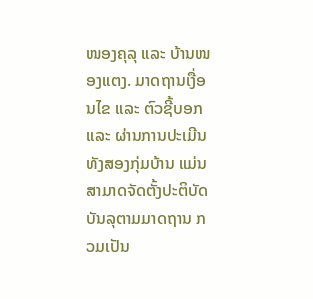ໜອງຄຸລຸ ແລະ ບ້ານໜອງແຕງ. ມາດຖານເງື່ອນໄຂ ແລະ ຕົວຊີ້ບອກ ແລະ ຜ່ານການປະເມີນ ທັງສອງກຸ່ມບ້ານ ແມ່ນສາມາດຈັດຕັ້ງປະຕິບັດບັນລຸຕາມມາດຖານ ກວມເປັນ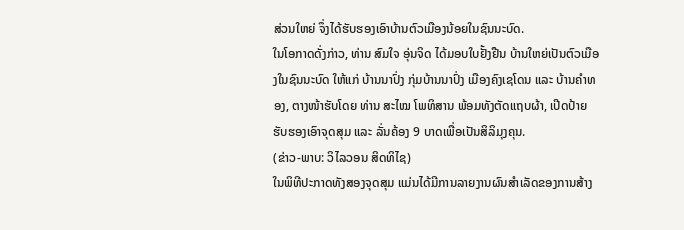ສ່ວນໃຫຍ່ ຈຶ່ງໄດ້ຮັບຮອງເອົາບ້ານຕົວເມືອງນ້ອຍໃນຊົນນະບົດ.
ໃນໂອກາດດັ່ງກ່າວ, ທ່ານ ສົມໃຈ ອຸ່ນຈິດ ໄດ້ມອບໃບຢັ້ງຢືນ ບ້ານໃຫຍ່ເປັນຕົວເມືອງໃນຊົນນະບົດ ໃຫ້ແກ່ ບ້ານນາປົ່ງ ກຸ່ມບ້ານນາປົ່ງ ເມືອງຄົງເຊໂດນ ແລະ ບ້ານຄຳທອງ, ຕາງໜ້າຮັບໂດຍ ທ່ານ ສະໄໝ ໂພທິສານ ພ້ອມທັງຕັດແຖບຜ້າ, ເປີດປ້າຍຮັບຮອງເອົາຈຸດສຸມ ແລະ ລັ່ນຄ້ອງ 9 ບາດເພື່ອເປັນສິລິມຸງຄຸນ.
(ຂ່າວ-ພາບ: ວິໄລວອນ ສິດທິໄຊ)
ໃນພິທີປະກາດທັງສອງຈຸດສຸມ ແມ່ນໄດ້ມີການລາຍງານຜົນສຳເລັດຂອງການສ້າງ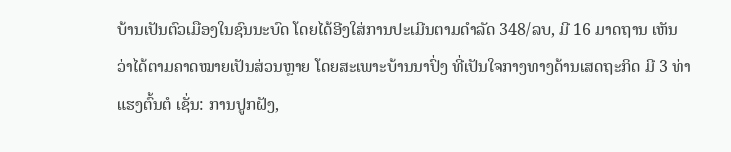ບ້ານເປັນຕົວເມືອງໃນຊົນນະບົດ ໂດຍໄດ້ອີງໃສ່ການປະເມີນຕາມດຳລັດ 348/ລບ, ມີ 16 ມາດຖານ ເຫັນວ່າໄດ້ຕາມຄາດໝາຍເປັນສ່ວນຫຼາຍ ໂດຍສະເພາະບ້ານນາປົ່ງ ທີ່ເປັນໃຈກາງທາງດ້ານເສດຖະກິດ ມີ 3 ທ່າແຮງຕົ້ນຕໍ ເຊັ່ນ: ການປູກຝັງ,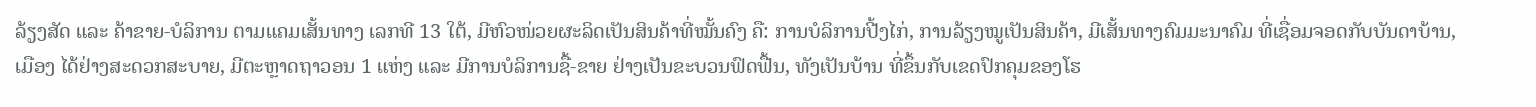ລ້ຽງສັດ ແລະ ຄ້າຂາຍ-ບໍລິການ ຕາມແຄມເສັ້ນທາງ ເລກທີ 13 ໃຕ້, ມີຫົວໜ່ວຍຜະລິດເປັນສິນຄ້າທີ່ໝັ້ນຄົງ ຄື: ການບໍລິການປີ້ງໄກ່, ການລ້ຽງໝູເປັນສິນຄ້າ, ມີເສັ້ນທາງຄົມມະນາຄົມ ທີ່ເຊື່ອມຈອດກັບບັນດາບ້ານ, ເມືອງ ໄດ້ຢ່າງສະດວກສະບາຍ, ມີຕະຫຼາດຖາວອນ 1 ແຫ່ງ ແລະ ມີການບໍລິການຊື້-ຂາຍ ຢ່າງເປັນຂະບວນຟົດຟື້ນ, ທັງເປັນບ້ານ ທີ່ຂຶ້ນກັບເຂດປົກຄຸມຂອງໂຮ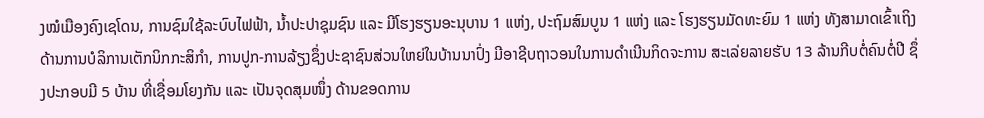ງໝໍເມືອງຄົງເຊໂດນ, ການຊົມໃຊ້ລະບົບໄຟຟ້າ, ນ້ຳປະປາຊຸມຊົນ ແລະ ມີໂຮງຮຽນອະນຸບານ 1 ແຫ່ງ, ປະຖົມສົມບູນ 1 ແຫ່ງ ແລະ ໂຮງຮຽນມັດທະຍົມ 1 ແຫ່ງ ທັງສາມາດເຂົ້າເຖິງດ້ານການບໍລິການເຕັກນິກກະສິກຳ, ການປູກ-ການລ້ຽງຊຶ່ງປະຊາຊົນສ່ວນໃຫຍ່ໃນບ້ານນາປົ່ງ ມີອາຊີບຖາວອນໃນການດໍາເນີນກິດຈະການ ສະເລ່ຍລາຍຮັບ 13 ລ້ານກີບຕໍ່ຄົນຕໍ່ປີ ຊຶ່ງປະກອບມີ 5 ບ້ານ ທີ່ເຊື່ອມໂຍງກັນ ແລະ ເປັນຈຸດສຸມໜຶ່ງ ດ້ານຂອດການ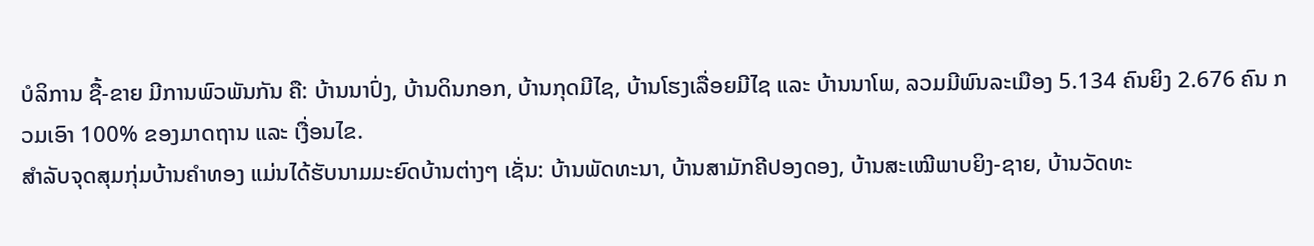ບໍລິການ ຊື້-ຂາຍ ມີການພົວພັນກັນ ຄື: ບ້ານນາປົ່ງ, ບ້ານດິນກອກ, ບ້ານກຸດມີໄຊ, ບ້ານໂຮງເລື່ອຍມີໄຊ ແລະ ບ້ານນາໂພ, ລວມມີພົນລະເມືອງ 5.134 ຄົນຍິງ 2.676 ຄົນ ກວມເອົາ 100% ຂອງມາດຖານ ແລະ ເງື່ອນໄຂ.
ສຳລັບຈຸດສຸມກຸ່ມບ້ານຄຳທອງ ແມ່ນໄດ້ຮັບນາມມະຍົດບ້ານຕ່າງໆ ເຊັ່ນ: ບ້ານພັດທະນາ, ບ້ານສາມັກຄີປອງດອງ, ບ້ານສະເໝີພາບຍິງ-ຊາຍ, ບ້ານວັດທະ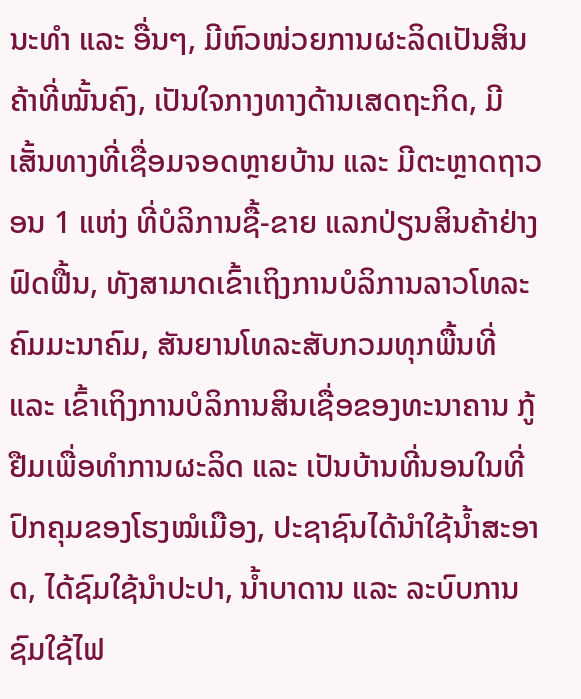ນະທຳ ແລະ ອື່ນໆ, ມີຫົວໜ່ວຍການຜະລິດເປັນສິນຄ້າທີ່ໝັ້ນຄົງ, ເປັນໃຈກາງທາງດ້ານເສດຖະກິດ, ມີເສັ້ນທາງທີ່ເຊື່ອມຈອດຫຼາຍບ້ານ ແລະ ມີຕະຫຼາດຖາວອນ 1 ແຫ່ງ ທີ່ບໍລິການຊື້-ຂາຍ ແລກປ່ຽນສິນຄ້າຢ່າງຟົດຟື້ນ, ທັງສາມາດເຂົ້າເຖິງການບໍລິການລາວໂທລະຄົມມະນາຄົມ, ສັນຍານໂທລະສັບກວມທຸກພື້ນທີ່ ແລະ ເຂົ້າເຖິງການບໍລິການສິນເຊື່ອຂອງທະນາຄານ ກູ້ຢືມເພື່ອທຳການຜະລິດ ແລະ ເປັນບ້ານທີ່ນອນໃນທີ່ປົກຄຸມຂອງໂຮງໝໍເມືອງ, ປະຊາຊົນໄດ້ນຳໃຊ້ນ້ຳສະອາດ, ໄດ້ຊົມໃຊ້ນຳປະປາ, ນ້ຳບາດານ ແລະ ລະບົບການຊົມໃຊ້ໄຟ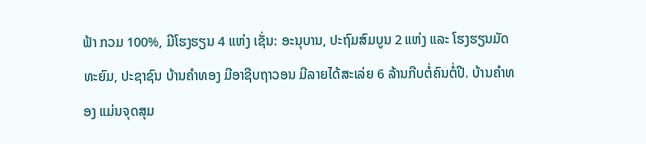ຟ້າ ກວມ 100%, ມີໂຮງຮຽນ 4 ແຫ່ງ ເຊັ່ນ: ອະນຸບານ, ປະຖົມສົມບູນ 2 ແຫ່ງ ແລະ ໂຮງຮຽນມັດທະຍົມ, ປະຊາຊົນ ບ້ານຄຳທອງ ມີອາຊີບຖາວອນ ມີລາຍໄດ້ສະເລ່ຍ 6 ລ້ານກີບຕໍ່ຄົນຕໍ່ປີ. ບ້ານຄຳທອງ ແມ່ນຈຸດສຸມ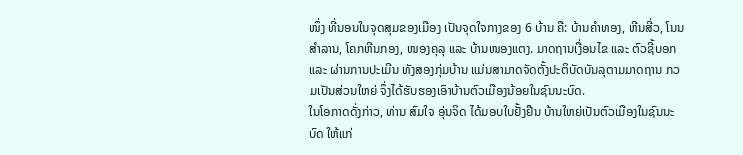ໜຶ່ງ ທີ່ນອນໃນຈຸດສຸມຂອງເມືອງ ເປັນຈຸດໃຈກາງຂອງ 6 ບ້ານ ຄື: ບ້ານຄຳທອງ, ຫີນສີ່ວ, ໂນນສຳລານ, ໂຄກຫີນກອງ, ໜອງຄຸລຸ ແລະ ບ້ານໜອງແຕງ. ມາດຖານເງື່ອນໄຂ ແລະ ຕົວຊີ້ບອກ ແລະ ຜ່ານການປະເມີນ ທັງສອງກຸ່ມບ້ານ ແມ່ນສາມາດຈັດຕັ້ງປະຕິບັດບັນລຸຕາມມາດຖານ ກວມເປັນສ່ວນໃຫຍ່ ຈຶ່ງໄດ້ຮັບຮອງເອົາບ້ານຕົວເມືອງນ້ອຍໃນຊົນນະບົດ.
ໃນໂອກາດດັ່ງກ່າວ, ທ່ານ ສົມໃຈ ອຸ່ນຈິດ ໄດ້ມອບໃບຢັ້ງຢືນ ບ້ານໃຫຍ່ເປັນຕົວເມືອງໃນຊົນນະບົດ ໃຫ້ແກ່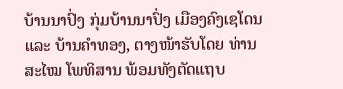ບ້ານນາປົ່ງ ກຸ່ມບ້ານນາປົ່ງ ເມືອງຄົງເຊໂດນ ແລະ ບ້ານຄຳທອງ, ຕາງໜ້າຮັບໂດຍ ທ່ານ ສະໄໝ ໂພທິສານ ພ້ອມທັງຕັດແຖບ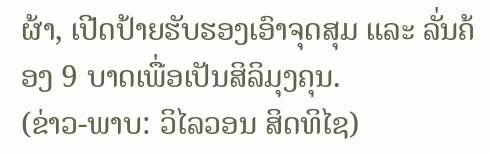ຜ້າ, ເປີດປ້າຍຮັບຮອງເອົາຈຸດສຸມ ແລະ ລັ່ນຄ້ອງ 9 ບາດເພື່ອເປັນສິລິມຸງຄຸນ.
(ຂ່າວ-ພາບ: ວິໄລວອນ ສິດທິໄຊ)